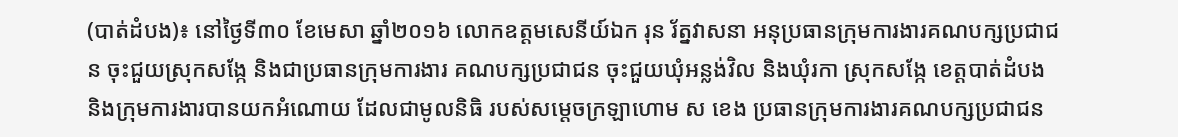(បាត់ដំបង)៖ នៅថ្ងៃទី៣០ ខែមេសា ឆ្នាំ២០១៦ លោកឧត្តមសេនីយ៍ឯក រុន រ័ត្នវាសនា អនុប្រធានក្រុមការងារគណបក្សប្រជាជន ចុះជួយស្រុកសង្កែ និងជាប្រធានក្រុមការងារ គណបក្សប្រជាជន ចុះជួយឃុំអន្លង់វិល និងឃុំរកា ស្រុកសង្កែ ខេត្តបាត់ដំបង និងក្រុមការងារបានយកអំណោយ ដែលជាមូលនិធិ របស់សម្តេចក្រឡាហោម ស ខេង ប្រធានក្រុមការងារគណបក្សប្រជាជន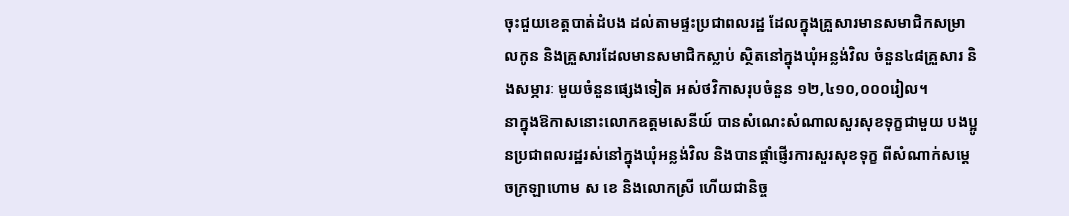ចុះជួយខេត្តបាត់ដំបង ដល់តាមផ្ទះប្រជាពលរដ្ឋ ដែលក្នុងគ្រួសារមានសមាជិកសម្រាលកូន និងគ្រួសារដែលមានសមាជិកស្លាប់ ស្ថិតនៅក្នុងឃុំអន្លង់វិល ចំនួន៤៨គ្រួសារ និងសម្ភារៈ មួយចំនួនផេ្សងទៀត អស់ថវិកាសរុបចំនួន ១២,៤១០,០០០រៀល។
នាក្នុងឱកាសនោះលោកឧត្តមសេនីយ៍ បានសំណេះសំណាលសួរសុខទុក្ខជាមួយ បងប្អូនប្រជាពលរដ្ឋរស់នៅក្នុងឃុំអន្លង់វិល និងបានផ្តាំផ្ញើរការសួរសុខទុក្ខ ពីសំណាក់សម្តេចក្រឡាហោម ស ខេ និងលោកស្រី ហើយជានិច្ច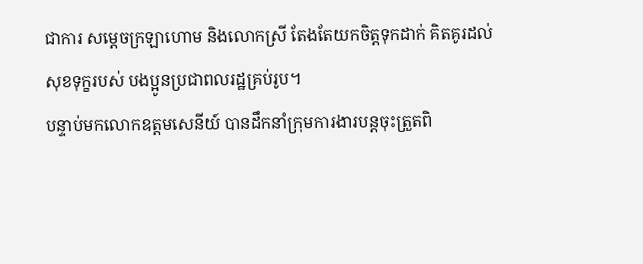ជាការ សម្តេចក្រឡាហោម និងលោកស្រី តែងតែយកចិត្តទុកដាក់ គិតគូរដល់សុខទុក្ខរបស់ បងប្អូនប្រជាពលរដ្ឋគ្រប់រូប។
បន្ទាប់មកលោកឧត្តមសេនីយ៍ បានដឹកនាំក្រុមការងារបន្តចុះត្រួតពិ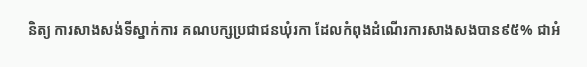និត្យ ការសាងសង់ទីស្នាក់ការ គណបក្សប្រជាជនឃុំរកា ដែលកំពុងដំណើរការសាងសងបាន៩៥% ជាអំ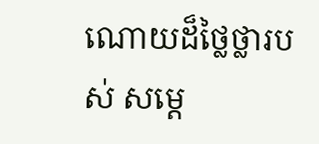ណោយដ៏ថ្លៃថ្លារបស់ សម្តេ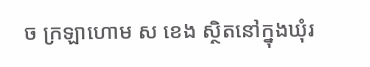ច ក្រឡាហោម ស ខេង ស្ថិតនៅក្នុងឃុំរ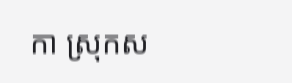កា ស្រុកស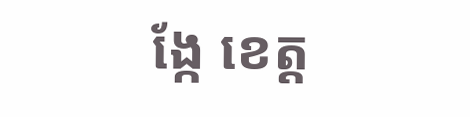ង្កែ ខេត្ត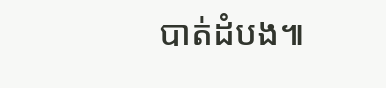បាត់ដំបង៕